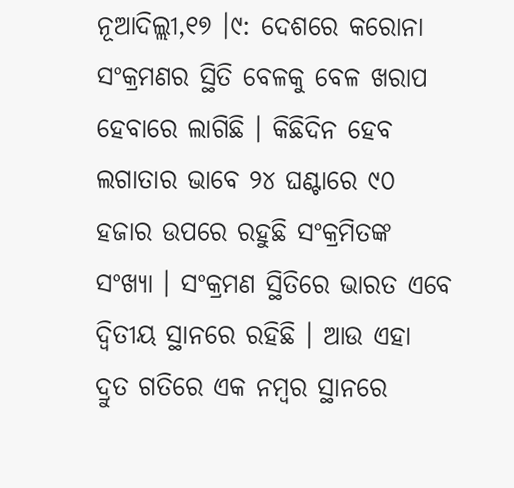ନୂଆଦିଲ୍ଲୀ,୧୭ ।୯: ଦେଶରେ କରୋନା ସଂକ୍ରମଣର ସ୍ଥିତି ବେଳକୁ ବେଳ ଖରାପ ହେବାରେ ଲାଗିଛି । କିଛିଦିନ ହେବ ଲଗାତାର ଭାବେ ୨୪ ଘଣ୍ଟାରେ ୯୦ ହଜାର ଉପରେ ରହୁଛି ସଂକ୍ରମିତଙ୍କ ସଂଖ୍ୟା । ସଂକ୍ରମଣ ସ୍ଥିତିରେ ଭାରତ ଏବେ ଦ୍ୱିତୀୟ ସ୍ଥାନରେ ରହିଛି । ଆଉ ଏହା ଦ୍ରୁତ ଗତିରେ ଏକ ନମ୍ବର ସ୍ଥାନରେ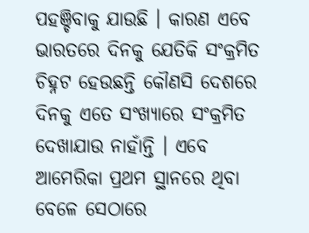ପହଞ୍ଚିବାକୁ ଯାଉଛି । କାରଣ ଏବେ ଭାରତରେ ଦିନକୁ ଯେତିକି ସଂକ୍ରମିତ ଚିହ୍ନଟ ହେଉଛନ୍ତି କୌଣସି ଦେଶରେ ଦିନକୁ ଏତେ ସଂଖ୍ୟାରେ ସଂକ୍ରମିତ ଦେଖାଯାଉ ନାହାଁନ୍ତି । ଏବେ ଆମେରିକା ପ୍ରଥମ ସ୍ଥାନରେ ଥିବା ବେଳେ ସେଠାରେ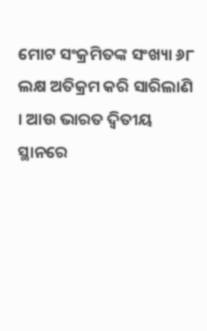ମୋଟ ସଂକ୍ରମିତଙ୍କ ସଂଖ୍ୟା ୬୮ ଲକ୍ଷ ଅତିକ୍ରମ କରି ସାରିଲାଣି । ଆଉ ଭାରତ ଦ୍ୱିତୀୟ ସ୍ଥାନରେ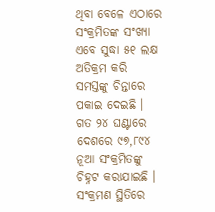ଥିବା ବେଳେ ଏଠାରେ ସଂକ୍ରମିତଙ୍କ ସଂଖ୍ୟା ଏବେ ସୁଦ୍ଧା ୫୧ ଲକ୍ଷ ଅତିକ୍ରମ କରି ସମସ୍ତଙ୍କୁ ଚିନ୍ତାରେ ପକାଇ ଦେଇଛି । ଗତ ୨୪ ଘଣ୍ଟାରେ ଦେଶରେ ୯୭,୮୯୪ ନୂଆ ସଂକ୍ରମିତଙ୍କୁ ଚିହ୍ନଟ କରାଯାଇଛି । ସଂକ୍ରମଣ ସ୍ଥିତିରେ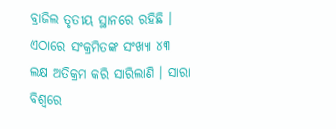ବ୍ରାଜିଲ ତୃତୀୟ ସ୍ଥାନରେ ରହିଛି । ଏଠାରେ ସଂକ୍ରମିତଙ୍କ ସଂଖ୍ୟା ୪୩ ଲକ୍ଷ ଅତିକ୍ରମ କରି ସାରିଲାଣି । ସାରା ବିଶ୍ୱରେ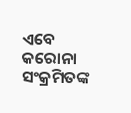ଏବେ କରୋନା ସଂକ୍ରମିତଙ୍କ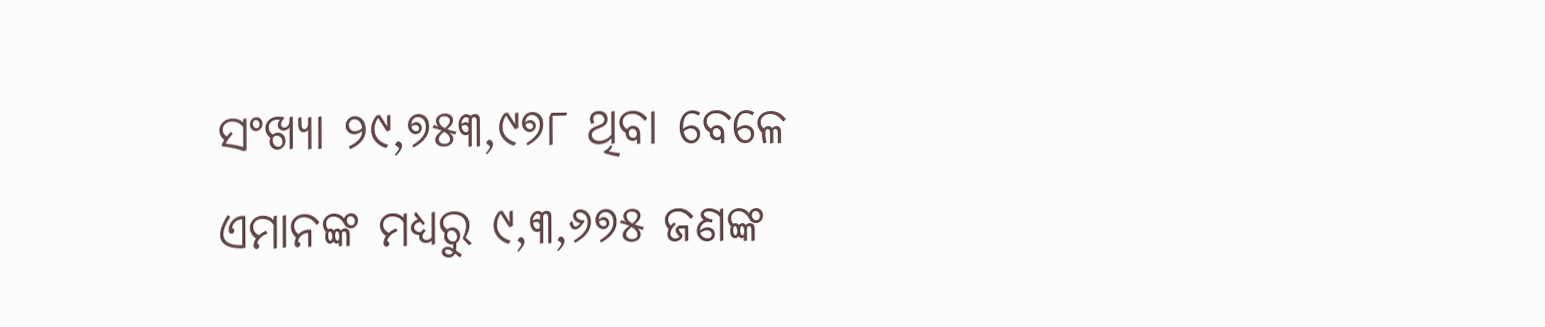ସଂଖ୍ୟା ୨୯,୭୫୩,୯୭୮ ଥିବା ବେଳେ ଏମାନଙ୍କ ମଧ୍ୟରୁ ୯,୩,୬୭୫ ଜଣଙ୍କ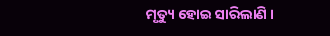ମୃତ୍ୟୁ ହୋଇ ସାରିଲାଣି ।